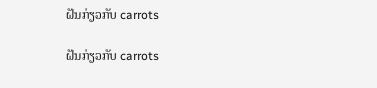ຝັນກ່ຽວກັບ carrots

ຝັນກ່ຽວກັບ carrots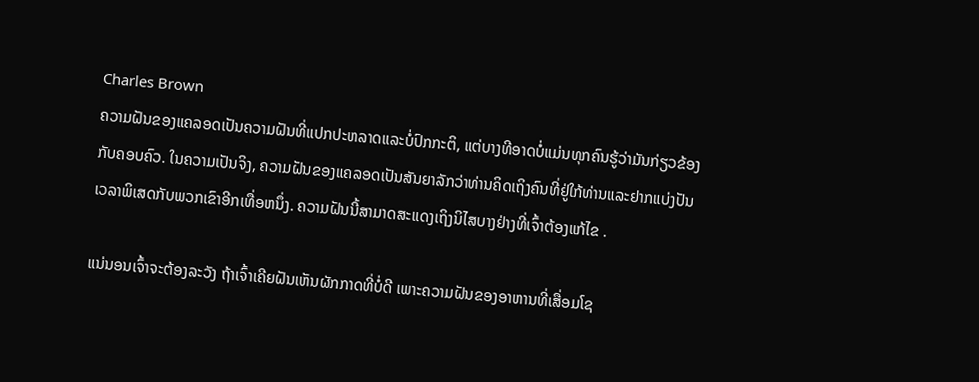Charles Brown
ຄວາມຝັນຂອງແຄລອດເປັນຄວາມຝັນທີ່ແປກປະຫລາດແລະບໍ່ປົກກະຕິ, ແຕ່ບາງທີອາດບໍ່ແມ່ນທຸກຄົນຮູ້ວ່າມັນກ່ຽວຂ້ອງກັບຄອບຄົວ. ໃນຄວາມເປັນຈິງ, ຄວາມຝັນຂອງແຄລອດເປັນສັນຍາລັກວ່າທ່ານຄິດເຖິງຄົນທີ່ຢູ່ໃກ້ທ່ານແລະຢາກແບ່ງປັນເວລາພິເສດກັບພວກເຂົາອີກເທື່ອຫນຶ່ງ. ຄວາມຝັນນີ້ສາມາດສະແດງເຖິງນິໄສບາງຢ່າງທີ່ເຈົ້າຕ້ອງແກ້ໄຂ .

ແນ່ນອນເຈົ້າຈະຕ້ອງລະວັງ ຖ້າເຈົ້າເຄີຍຝັນເຫັນຜັກກາດທີ່ບໍ່ດີ ເພາະຄວາມຝັນຂອງອາຫານທີ່ເສື່ອມໂຊ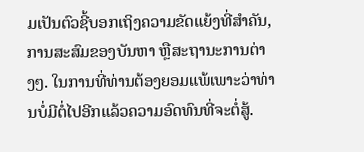ມເປັນຕົວຊີ້ບອກເຖິງຄວາມຂັດແຍ້ງທີ່ສຳຄັນ, ການສະສົມຂອງບັນຫາ ຫຼືສະຖານະການຕ່າງໆ. ໃນການທີ່ທ່ານຕ້ອງຍອມແພ້ເພາະວ່າທ່ານບໍ່ມີຕໍ່ໄປອີກແລ້ວຄວາມອົດທົນທີ່ຈະຕໍ່ສູ້.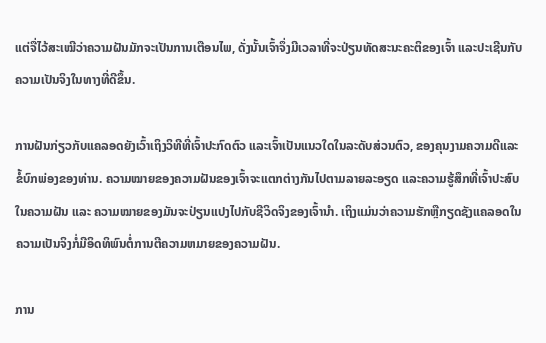ແຕ່ຈື່ໄວ້ສະເໝີວ່າຄວາມຝັນມັກຈະເປັນການເຕືອນໄພ, ດັ່ງນັ້ນເຈົ້າຈຶ່ງມີເວລາທີ່ຈະປ່ຽນທັດສະນະຄະຕິຂອງເຈົ້າ ແລະປະເຊີນກັບຄວາມເປັນຈິງໃນທາງທີ່ດີຂຶ້ນ.

ການຝັນກ່ຽວກັບແຄລອດຍັງເວົ້າເຖິງວິທີທີ່ເຈົ້າປະກົດຕົວ ແລະເຈົ້າເປັນແນວໃດໃນລະດັບສ່ວນຕົວ, ຂອງຄຸນງາມຄວາມດີແລະຂໍ້ບົກພ່ອງຂອງທ່ານ. ຄວາມໝາຍຂອງຄວາມຝັນຂອງເຈົ້າຈະແຕກຕ່າງກັນໄປຕາມລາຍລະອຽດ ແລະຄວາມຮູ້ສຶກທີ່ເຈົ້າປະສົບໃນຄວາມຝັນ ແລະ ຄວາມໝາຍຂອງມັນຈະປ່ຽນແປງໄປກັບຊີວິດຈິງຂອງເຈົ້ານຳ. ເຖິງແມ່ນວ່າຄວາມຮັກຫຼືກຽດຊັງແຄລອດໃນຄວາມເປັນຈິງກໍ່ມີອິດທິພົນຕໍ່ການຕີຄວາມຫມາຍຂອງຄວາມຝັນ.

ການ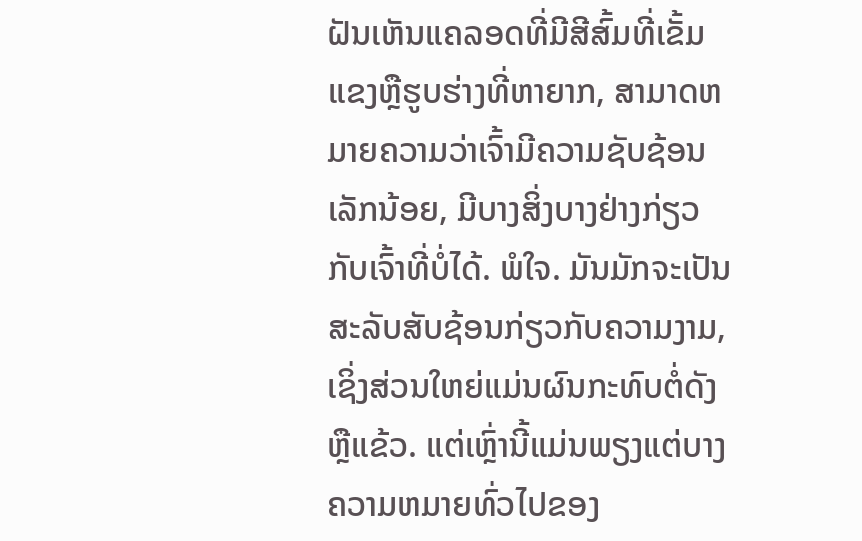ຝັນເຫັນແຄລອດທີ່ມີສີສົ້ມທີ່ເຂັ້ມແຂງຫຼືຮູບຮ່າງທີ່ຫາຍາກ, ສາມາດຫມາຍຄວາມວ່າເຈົ້າມີຄວາມຊັບຊ້ອນເລັກນ້ອຍ, ມີບາງສິ່ງບາງຢ່າງກ່ຽວກັບເຈົ້າທີ່ບໍ່ໄດ້. ພໍໃຈ. ມັນມັກຈະເປັນສະລັບສັບຊ້ອນກ່ຽວກັບຄວາມງາມ, ເຊິ່ງສ່ວນໃຫຍ່ແມ່ນຜົນກະທົບຕໍ່ດັງຫຼືແຂ້ວ. ແຕ່ເຫຼົ່ານີ້ແມ່ນພຽງແຕ່ບາງຄວາມຫມາຍທົ່ວໄປຂອງ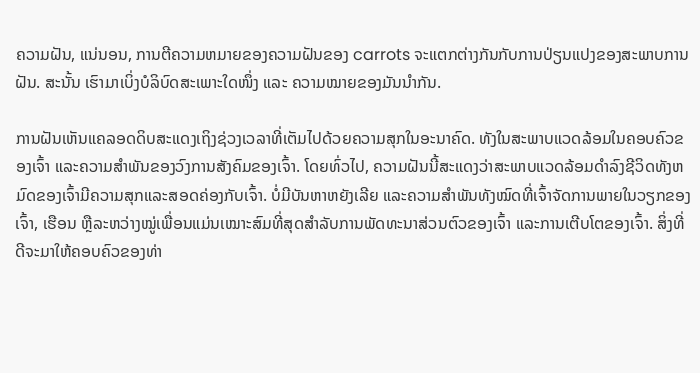ຄວາມຝັນ, ແນ່ນອນ, ການຕີຄວາມຫມາຍຂອງຄວາມຝັນຂອງ carrots ຈະແຕກຕ່າງກັນກັບການປ່ຽນແປງຂອງສະພາບການຝັນ. ສະນັ້ນ ເຮົາມາເບິ່ງບໍລິບົດສະເພາະໃດໜຶ່ງ ແລະ ຄວາມໝາຍຂອງມັນນຳກັນ.

ການຝັນເຫັນແຄລອດດິບສະແດງເຖິງຊ່ວງເວລາທີ່ເຕັມໄປດ້ວຍຄວາມສຸກໃນອະນາຄົດ. ທັງໃນສະພາບແວດລ້ອມໃນຄອບຄົວຂອງເຈົ້າ ແລະຄວາມສໍາພັນຂອງວົງການສັງຄົມຂອງເຈົ້າ. ໂດຍທົ່ວໄປ, ຄວາມຝັນນີ້ສະແດງວ່າສະພາບແວດລ້ອມດໍາລົງຊີວິດທັງຫມົດຂອງເຈົ້າມີຄວາມສຸກແລະສອດຄ່ອງກັບເຈົ້າ. ບໍ່ມີບັນຫາຫຍັງເລີຍ ແລະຄວາມສໍາພັນທັງໝົດທີ່ເຈົ້າຈັດການພາຍໃນວຽກຂອງເຈົ້າ, ເຮືອນ ຫຼືລະຫວ່າງໝູ່ເພື່ອນແມ່ນເໝາະສົມທີ່ສຸດສຳລັບການພັດທະນາສ່ວນຕົວຂອງເຈົ້າ ແລະການເຕີບໂຕຂອງເຈົ້າ. ສິ່ງທີ່ດີຈະມາໃຫ້ຄອບຄົວຂອງທ່າ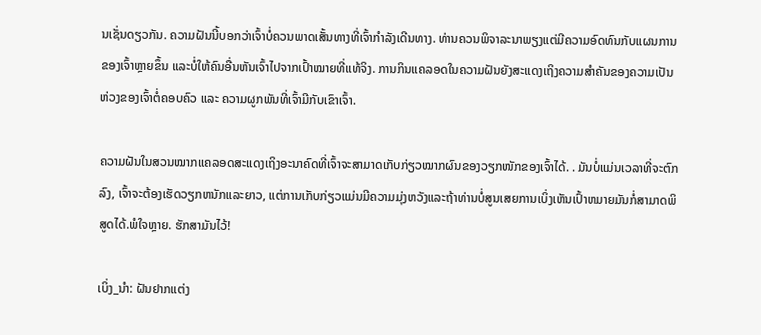ນເຊັ່ນດຽວກັນ. ຄວາມຝັນນີ້ບອກວ່າເຈົ້າບໍ່ຄວນພາດເສັ້ນທາງທີ່ເຈົ້າກໍາລັງເດີນທາງ. ທ່ານຄວນພິຈາລະນາພຽງແຕ່ມີຄວາມອົດທົນກັບແຜນການຂອງເຈົ້າຫຼາຍຂຶ້ນ ແລະບໍ່ໃຫ້ຄົນອື່ນຫັນເຈົ້າໄປຈາກເປົ້າໝາຍທີ່ແທ້ຈິງ. ການກິນແຄລອດໃນຄວາມຝັນຍັງສະແດງເຖິງຄວາມສຳຄັນຂອງຄວາມເປັນຫ່ວງຂອງເຈົ້າຕໍ່ຄອບຄົວ ແລະ ຄວາມຜູກພັນທີ່ເຈົ້າມີກັບເຂົາເຈົ້າ.

ຄວາມຝັນໃນສວນໝາກແຄລອດສະແດງເຖິງອະນາຄົດທີ່ເຈົ້າຈະສາມາດເກັບກ່ຽວໝາກຜົນຂອງວຽກໜັກຂອງເຈົ້າໄດ້. . ມັນບໍ່ແມ່ນເວລາທີ່ຈະຕົກລົງ, ເຈົ້າຈະຕ້ອງເຮັດວຽກຫນັກແລະຍາວ, ແຕ່ການເກັບກ່ຽວແມ່ນມີຄວາມມຸ່ງຫວັງແລະຖ້າທ່ານບໍ່ສູນເສຍການເບິ່ງເຫັນເປົ້າຫມາຍມັນກໍ່ສາມາດພິສູດໄດ້.ພໍໃຈຫຼາຍ. ຮັກສາມັນໄວ້!

ເບິ່ງ_ນຳ: ຝັນຢາກແຕ່ງ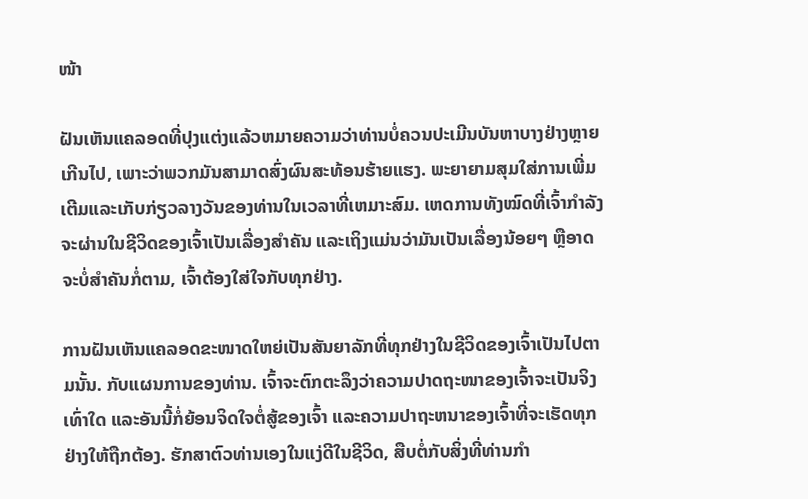ໜ້າ

ຝັນເຫັນແຄລອດທີ່ປຸງແຕ່ງແລ້ວຫມາຍຄວາມວ່າທ່ານບໍ່ຄວນປະເມີນບັນຫາບາງຢ່າງຫຼາຍເກີນໄປ, ເພາະວ່າພວກມັນສາມາດສົ່ງຜົນສະທ້ອນຮ້າຍແຮງ. ພະຍາຍາມສຸມໃສ່ການເພີ່ມເຕີມແລະເກັບກ່ຽວລາງວັນຂອງທ່ານໃນເວລາທີ່ເຫມາະສົມ. ເຫດການທັງໝົດທີ່ເຈົ້າກຳລັງຈະຜ່ານໃນຊີວິດຂອງເຈົ້າເປັນເລື່ອງສຳຄັນ ແລະເຖິງແມ່ນວ່າມັນເປັນເລື່ອງນ້ອຍໆ ຫຼືອາດຈະບໍ່ສຳຄັນກໍ່ຕາມ, ເຈົ້າຕ້ອງໃສ່ໃຈກັບທຸກຢ່າງ.

ການຝັນເຫັນແຄລອດຂະໜາດໃຫຍ່ເປັນສັນຍາລັກທີ່ທຸກຢ່າງໃນຊີວິດຂອງເຈົ້າເປັນໄປຕາມນັ້ນ. ກັບແຜນການຂອງທ່ານ. ເຈົ້າຈະຕົກຕະລຶງວ່າຄວາມປາດຖະໜາຂອງເຈົ້າຈະເປັນຈິງເທົ່າໃດ ແລະອັນນີ້ກໍ່ຍ້ອນຈິດໃຈຕໍ່ສູ້ຂອງເຈົ້າ ແລະຄວາມປາຖະຫນາຂອງເຈົ້າທີ່ຈະເຮັດທຸກຢ່າງໃຫ້ຖືກຕ້ອງ. ຮັກສາຕົວທ່ານເອງໃນແງ່ດີໃນຊີວິດ, ສືບຕໍ່ກັບສິ່ງທີ່ທ່ານກໍາ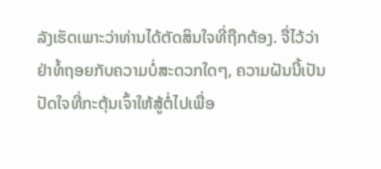ລັງເຮັດເພາະວ່າທ່ານໄດ້ຕັດສິນໃຈທີ່ຖືກຕ້ອງ. ຈື່ໄວ້ວ່າຢ່າທໍ້ຖອຍກັບຄວາມບໍ່ສະດວກໃດໆ, ຄວາມຝັນນີ້ເປັນປັດໃຈທີ່ກະຕຸ້ນເຈົ້າໃຫ້ສູ້ຕໍ່ໄປເພື່ອ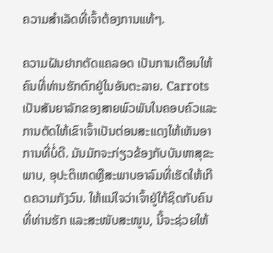ຄວາມສຳເລັດທີ່ເຈົ້າຕ້ອງການແທ້ໆ.

ຄວາມຝັນຢາກຕັດແຄລອດ ເປັນການເຕືອນໃຫ້ຄົນທີ່ທ່ານຮັກຕົກຢູ່ໃນອັນຕະລາຍ. Carrots ເປັນສັນຍາລັກຂອງສາຍພົວພັນໃນຄອບຄົວແລະການຕັດໃຫ້ເຂົາເຈົ້າເປັນຕ່ອນສະແດງໃຫ້ເຫັນອາການທີ່ບໍ່ດີ. ມັນມັກຈະກ່ຽວຂ້ອງກັບບັນຫາສຸຂະພາບ, ອຸປະຕິເຫດຫຼືສະພາບອາລົມທີ່ເຮັດໃຫ້ເກີດຄວາມກັງວົນ. ໃຫ້ແນ່ໃຈວ່າເຈົ້າຢູ່ໃກ້ຊິດກັບຄົນທີ່ທ່ານຮັກ ແລະສະໜັບສະໜູນ, ນີ້ຈະຊ່ວຍໃຫ້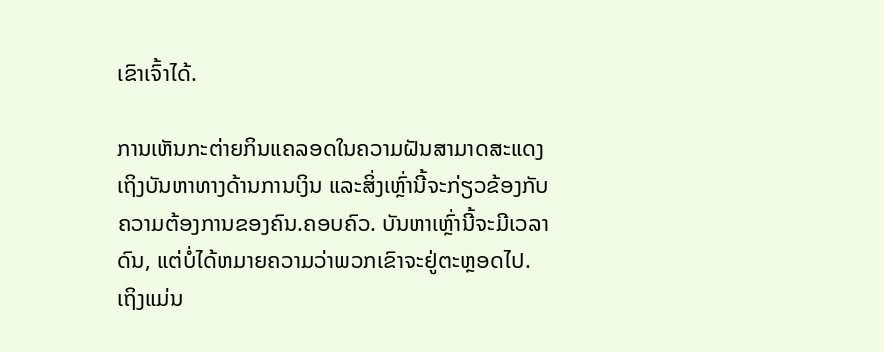ເຂົາເຈົ້າໄດ້.

ການເຫັນກະຕ່າຍກິນແຄລອດໃນຄວາມຝັນສາມາດສະແດງເຖິງບັນຫາທາງດ້ານການເງິນ ແລະສິ່ງເຫຼົ່ານີ້ຈະກ່ຽວຂ້ອງກັບຄວາມຕ້ອງການຂອງຄົນ.ຄອບຄົວ. ບັນຫາເຫຼົ່ານີ້ຈະມີເວລາດົນ, ແຕ່ບໍ່ໄດ້ຫມາຍຄວາມວ່າພວກເຂົາຈະຢູ່ຕະຫຼອດໄປ. ເຖິງແມ່ນ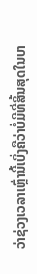ວ່າຊ່ວງເວລາເຫຼົ່ານີ້ເບິ່ງຄືວ່າບໍ່ມີທີ່ສິ້ນສຸດໃນບາ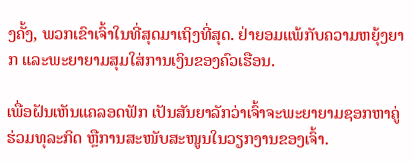ງຄັ້ງ, ພວກເຂົາເຈົ້າໃນທີ່ສຸດມາເຖິງທີ່ສຸດ. ຢ່າຍອມແພ້ກັບຄວາມຫຍຸ້ງຍາກ ແລະພະຍາຍາມສຸມໃສ່ການເງິນຂອງຄົວເຮືອນ.

ເພື່ອຝັນເຫັນແຄລອດຟັກ ເປັນສັນຍາລັກວ່າເຈົ້າຈະພະຍາຍາມຊອກຫາຄູ່ຮ່ວມທຸລະກິດ ຫຼືການສະໜັບສະໜູນໃນວຽກງານຂອງເຈົ້າ.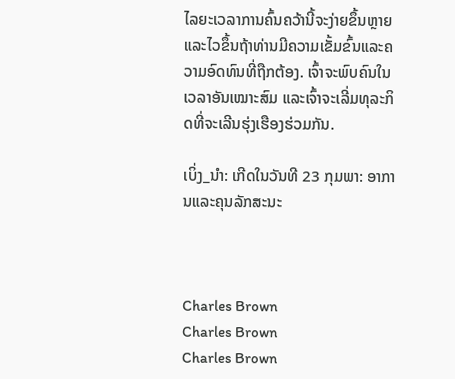ໄລຍະເວລາການຄົ້ນຄວ້ານີ້ຈະງ່າຍຂຶ້ນຫຼາຍແລະໄວຂຶ້ນຖ້າທ່ານມີຄວາມເຂັ້ມຂົ້ນແລະຄວາມອົດທົນທີ່ຖືກຕ້ອງ. ເຈົ້າຈະພົບຄົນໃນເວລາອັນເໝາະສົມ ແລະເຈົ້າຈະເລີ່ມທຸລະກິດທີ່ຈະເລີນຮຸ່ງເຮືອງຮ່ວມກັນ.

ເບິ່ງ_ນຳ: ເກີດໃນວັນທີ 23 ກຸມພາ: ອາການແລະຄຸນລັກສະນະ



Charles Brown
Charles Brown
Charles Brown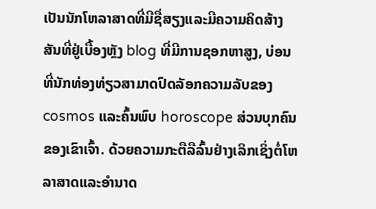ເປັນນັກໂຫລາສາດທີ່ມີຊື່ສຽງແລະມີຄວາມຄິດສ້າງສັນທີ່ຢູ່ເບື້ອງຫຼັງ blog ທີ່ມີການຊອກຫາສູງ, ບ່ອນທີ່ນັກທ່ອງທ່ຽວສາມາດປົດລັອກຄວາມລັບຂອງ cosmos ແລະຄົ້ນພົບ horoscope ສ່ວນບຸກຄົນຂອງເຂົາເຈົ້າ. ດ້ວຍຄວາມກະຕືລືລົ້ນຢ່າງເລິກເຊິ່ງຕໍ່ໂຫລາສາດແລະອໍານາດ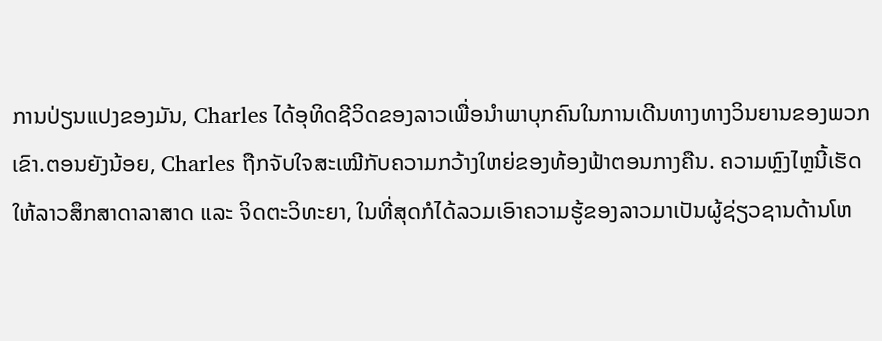ການປ່ຽນແປງຂອງມັນ, Charles ໄດ້ອຸທິດຊີວິດຂອງລາວເພື່ອນໍາພາບຸກຄົນໃນການເດີນທາງທາງວິນຍານຂອງພວກເຂົາ.ຕອນຍັງນ້ອຍ, Charles ຖືກຈັບໃຈສະເໝີກັບຄວາມກວ້າງໃຫຍ່ຂອງທ້ອງຟ້າຕອນກາງຄືນ. ຄວາມຫຼົງໄຫຼນີ້ເຮັດໃຫ້ລາວສຶກສາດາລາສາດ ແລະ ຈິດຕະວິທະຍາ, ໃນທີ່ສຸດກໍໄດ້ລວມເອົາຄວາມຮູ້ຂອງລາວມາເປັນຜູ້ຊ່ຽວຊານດ້ານໂຫ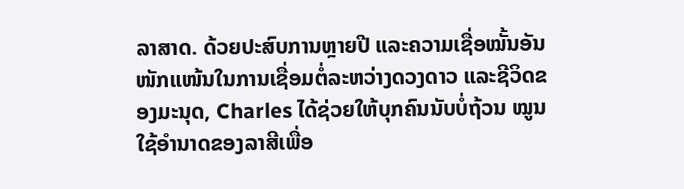ລາສາດ. ດ້ວຍປະສົບການຫຼາຍປີ ແລະຄວາມເຊື່ອໝັ້ນອັນໜັກແໜ້ນໃນການເຊື່ອມຕໍ່ລະຫວ່າງດວງດາວ ແລະຊີວິດຂອງມະນຸດ, Charles ໄດ້ຊ່ວຍໃຫ້ບຸກຄົນນັບບໍ່ຖ້ວນ ໝູນໃຊ້ອຳນາດຂອງລາສີເພື່ອ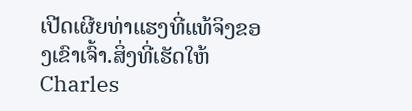ເປີດເຜີຍທ່າແຮງທີ່ແທ້ຈິງຂອງເຂົາເຈົ້າ.ສິ່ງທີ່ເຮັດໃຫ້ Charles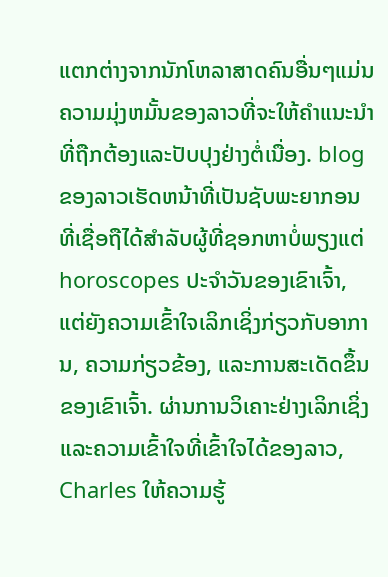ແຕກຕ່າງຈາກນັກໂຫລາສາດຄົນອື່ນໆແມ່ນຄວາມມຸ່ງຫມັ້ນຂອງລາວທີ່ຈະໃຫ້ຄໍາແນະນໍາທີ່ຖືກຕ້ອງແລະປັບປຸງຢ່າງຕໍ່ເນື່ອງ. blog ຂອງລາວເຮັດຫນ້າທີ່ເປັນຊັບພະຍາກອນທີ່ເຊື່ອຖືໄດ້ສໍາລັບຜູ້ທີ່ຊອກຫາບໍ່ພຽງແຕ່ horoscopes ປະຈໍາວັນຂອງເຂົາເຈົ້າ, ແຕ່ຍັງຄວາມເຂົ້າໃຈເລິກເຊິ່ງກ່ຽວກັບອາການ, ຄວາມກ່ຽວຂ້ອງ, ແລະການສະເດັດຂຶ້ນຂອງເຂົາເຈົ້າ. ຜ່ານການວິເຄາະຢ່າງເລິກເຊິ່ງແລະຄວາມເຂົ້າໃຈທີ່ເຂົ້າໃຈໄດ້ຂອງລາວ, Charles ໃຫ້ຄວາມຮູ້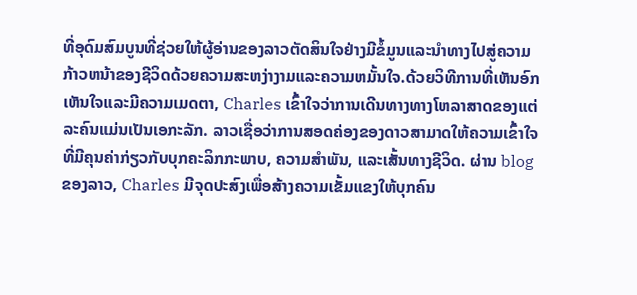ທີ່ອຸດົມສົມບູນທີ່ຊ່ວຍໃຫ້ຜູ້ອ່ານຂອງລາວຕັດສິນໃຈຢ່າງມີຂໍ້ມູນແລະນໍາທາງໄປສູ່ຄວາມກ້າວຫນ້າຂອງຊີວິດດ້ວຍຄວາມສະຫງ່າງາມແລະຄວາມຫມັ້ນໃຈ.ດ້ວຍວິທີການທີ່ເຫັນອົກເຫັນໃຈແລະມີຄວາມເມດຕາ, Charles ເຂົ້າໃຈວ່າການເດີນທາງທາງໂຫລາສາດຂອງແຕ່ລະຄົນແມ່ນເປັນເອກະລັກ. ລາວເຊື່ອວ່າການສອດຄ່ອງຂອງດາວສາມາດໃຫ້ຄວາມເຂົ້າໃຈທີ່ມີຄຸນຄ່າກ່ຽວກັບບຸກຄະລິກກະພາບ, ຄວາມສໍາພັນ, ແລະເສັ້ນທາງຊີວິດ. ຜ່ານ blog ຂອງລາວ, Charles ມີຈຸດປະສົງເພື່ອສ້າງຄວາມເຂັ້ມແຂງໃຫ້ບຸກຄົນ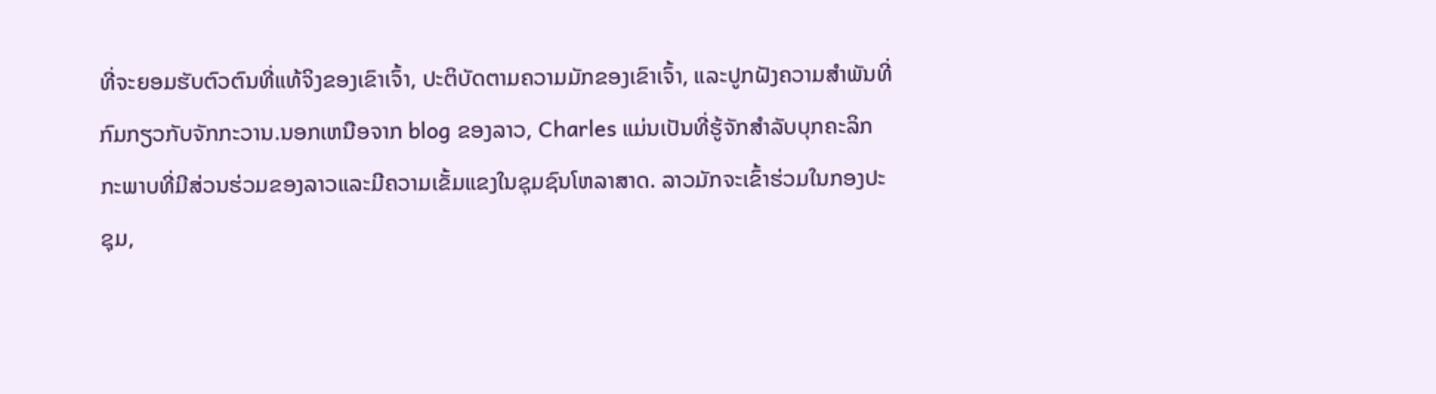ທີ່ຈະຍອມຮັບຕົວຕົນທີ່ແທ້ຈິງຂອງເຂົາເຈົ້າ, ປະຕິບັດຕາມຄວາມມັກຂອງເຂົາເຈົ້າ, ແລະປູກຝັງຄວາມສໍາພັນທີ່ກົມກຽວກັບຈັກກະວານ.ນອກເຫນືອຈາກ blog ຂອງລາວ, Charles ແມ່ນເປັນທີ່ຮູ້ຈັກສໍາລັບບຸກຄະລິກກະພາບທີ່ມີສ່ວນຮ່ວມຂອງລາວແລະມີຄວາມເຂັ້ມແຂງໃນຊຸມຊົນໂຫລາສາດ. ລາວມັກຈະເຂົ້າຮ່ວມໃນກອງປະຊຸມ,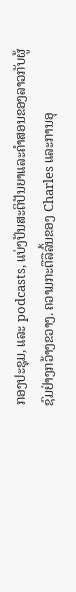ກອງປະຊຸມ, ແລະ podcasts, ແບ່ງປັນສະຕິປັນຍາແລະຄໍາສອນຂອງລາວກັບຜູ້ຊົມຢ່າງກວ້າງຂວາງ. ຄວາມກະຕືລືລົ້ນຂອງ Charles ແລະການອຸ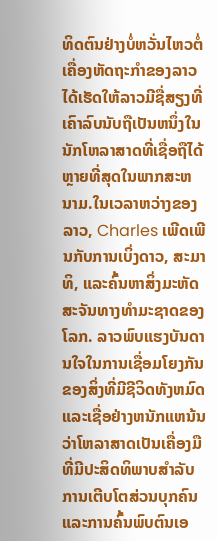ທິດຕົນຢ່າງບໍ່ຫວັ່ນໄຫວຕໍ່ເຄື່ອງຫັດຖະກໍາຂອງລາວໄດ້ເຮັດໃຫ້ລາວມີຊື່ສຽງທີ່ເຄົາລົບນັບຖືເປັນຫນຶ່ງໃນນັກໂຫລາສາດທີ່ເຊື່ອຖືໄດ້ຫຼາຍທີ່ສຸດໃນພາກສະຫນາມ.ໃນເວລາຫວ່າງຂອງລາວ, Charles ເພີດເພີນກັບການເບິ່ງດາວ, ສະມາທິ, ແລະຄົ້ນຫາສິ່ງມະຫັດສະຈັນທາງທໍາມະຊາດຂອງໂລກ. ລາວພົບແຮງບັນດານໃຈໃນການເຊື່ອມໂຍງກັນຂອງສິ່ງທີ່ມີຊີວິດທັງຫມົດແລະເຊື່ອຢ່າງຫນັກແຫນ້ນວ່າໂຫລາສາດເປັນເຄື່ອງມືທີ່ມີປະສິດທິພາບສໍາລັບການເຕີບໂຕສ່ວນບຸກຄົນແລະການຄົ້ນພົບຕົນເອ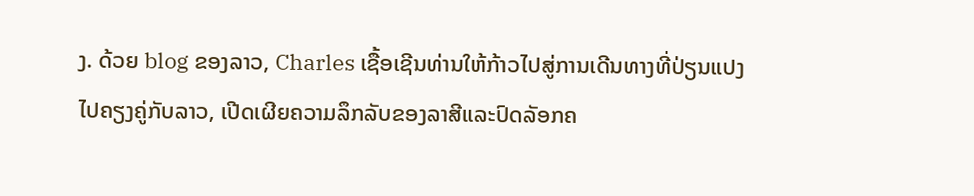ງ. ດ້ວຍ blog ຂອງລາວ, Charles ເຊື້ອເຊີນທ່ານໃຫ້ກ້າວໄປສູ່ການເດີນທາງທີ່ປ່ຽນແປງໄປຄຽງຄູ່ກັບລາວ, ເປີດເຜີຍຄວາມລຶກລັບຂອງລາສີແລະປົດລັອກຄ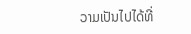ວາມເປັນໄປໄດ້ທີ່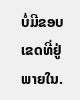ບໍ່ມີຂອບເຂດທີ່ຢູ່ພາຍໃນ.